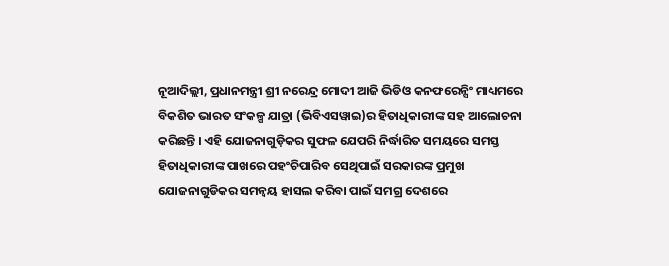ନୂଆଦିଲ୍ଲୀ, ପ୍ରଧାନମନ୍ତ୍ରୀ ଶ୍ରୀ ନରେନ୍ଦ୍ର ମୋଦୀ ଆଜି ଭିଡିଓ କନଫରେନ୍ସିଂ ମାଧ୍ୟମରେ ବିକଶିତ ଭାରତ ସଂକଳ୍ପ ଯାତ୍ରା (ଭିବିଏସୱାଇ)ର ହିତାଧିକାରୀଙ୍କ ସହ ଆଲୋଚନା କରିଛନ୍ତି । ଏହି ଯୋଜନାଗୁଡ଼ିକର ସୁଫଳ ଯେପରି ନିର୍ଦ୍ଧାରିତ ସମୟରେ ସମସ୍ତ ହିତାଧିକାରୀଙ୍କ ପାଖରେ ପହଂଚିପାରିବ ସେଥିପାଇଁ ସରକାରଙ୍କ ପ୍ରମୁଖ ଯୋଜନାଗୁଡିକର ସମନ୍ୱୟ ହାସଲ କରିବା ପାଇଁ ସମଗ୍ର ଦେଶରେ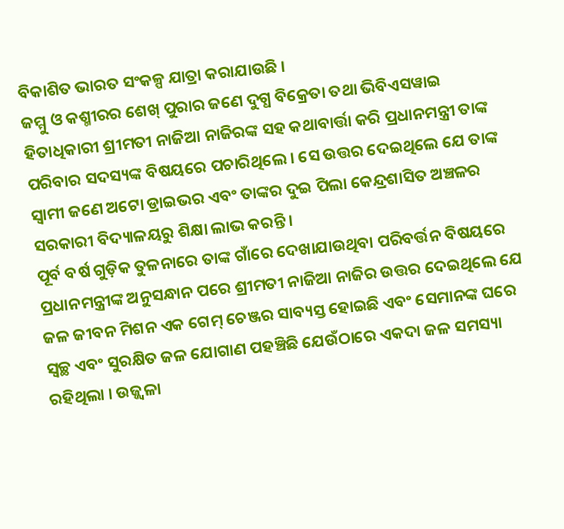ବିକାଶିତ ଭାରତ ସଂକଳ୍ପ ଯାତ୍ରା କରାଯାଉଛି ।
ଜମ୍ମୁ ଓ କଶ୍ମୀରର ଶେଖ୍ ପୁରାର ଜଣେ ଦୁଗ୍ଧ ବିକ୍ରେତା ତଥା ଭିବିଏସୱାଇ ହିତାଧିକାରୀ ଶ୍ରୀମତୀ ନାଜିଆ ନାଜିରଙ୍କ ସହ କଥାବାର୍ତ୍ତା କରି ପ୍ରଧାନମନ୍ତ୍ରୀ ତାଙ୍କ ପରିବାର ସଦସ୍ୟଙ୍କ ବିଷୟରେ ପଚାରିଥିଲେ । ସେ ଉତ୍ତର ଦେଇଥିଲେ ଯେ ତାଙ୍କ ସ୍ୱାମୀ ଜଣେ ଅଟୋ ଡ୍ରାଇଭର ଏବଂ ତାଙ୍କର ଦୁଇ ପିଲା କେନ୍ଦ୍ରଶାସିତ ଅଞ୍ଚଳର ସରକାରୀ ବିଦ୍ୟାଳୟରୁ ଶିକ୍ଷା ଲାଭ କରନ୍ତି ।
ପୂର୍ବ ବର୍ଷ ଗୁଡ଼ିକ ତୁଳନାରେ ତାଙ୍କ ଗାଁରେ ଦେଖାଯାଉଥିବା ପରିବର୍ତ୍ତନ ବିଷୟରେ ପ୍ରଧାନମନ୍ତ୍ରୀଙ୍କ ଅନୁସନ୍ଧାନ ପରେ ଶ୍ରୀମତୀ ନାଜିଆ ନାଜିର ଉତ୍ତର ଦେଇଥିଲେ ଯେ ଜଳ ଜୀବନ ମିଶନ ଏକ ଗେମ୍ ଚେଞ୍ଜର ସାବ୍ୟସ୍ତ ହୋଇଛି ଏବଂ ସେମାନଙ୍କ ଘରେ ସ୍ୱଚ୍ଛ ଏବଂ ସୁରକ୍ଷିତ ଜଳ ଯୋଗାଣ ପହଞ୍ଚିଛି ଯେଉଁଠାରେ ଏକଦା ଜଳ ସମସ୍ୟା ରହିଥିଲା । ଉଜ୍ଜ୍ୱଳା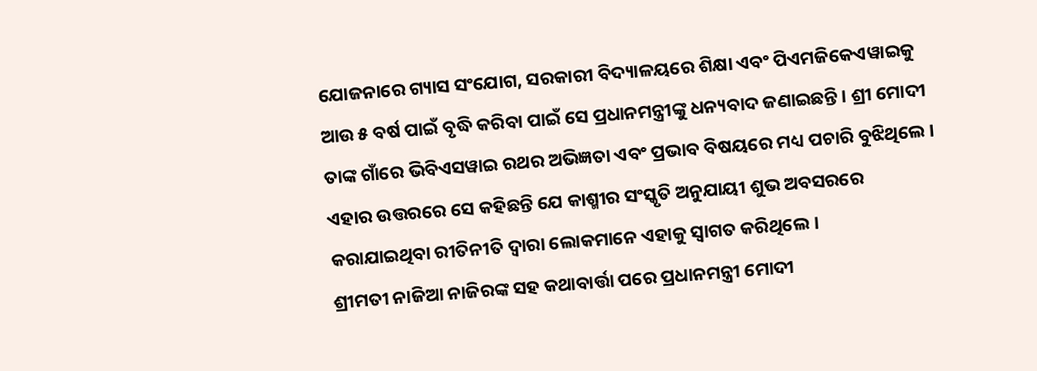ଯୋଜନାରେ ଗ୍ୟାସ ସଂଯୋଗ, ସରକାରୀ ବିଦ୍ୟାଳୟରେ ଶିକ୍ଷା ଏବଂ ପିଏମଜିକେଏୱାଇକୁ ଆଉ ୫ ବର୍ଷ ପାଇଁ ବୃଦ୍ଧି କରିବା ପାଇଁ ସେ ପ୍ରଧାନମନ୍ତ୍ରୀଙ୍କୁ ଧନ୍ୟବାଦ ଜଣାଇଛନ୍ତି । ଶ୍ରୀ ମୋଦୀ ତାଙ୍କ ଗାଁରେ ଭିବିଏସୱାଇ ରଥର ଅଭିଜ୍ଞତା ଏବଂ ପ୍ରଭାବ ବିଷୟରେ ମଧ୍ୟ ପଚାରି ବୁଝିଥିଲେ । ଏହାର ଉତ୍ତରରେ ସେ କହିଛନ୍ତି ଯେ କାଶ୍ମୀର ସଂସ୍କୃତି ଅନୁଯାୟୀ ଶୁଭ ଅବସରରେ କରାଯାଇଥିବା ରୀତିନୀତି ଦ୍ୱାରା ଲୋକମାନେ ଏହାକୁ ସ୍ୱାଗତ କରିଥିଲେ।
ଶ୍ରୀମତୀ ନାଜିଆ ନାଜିରଙ୍କ ସହ କଥାବାର୍ତ୍ତା ପରେ ପ୍ରଧାନମନ୍ତ୍ରୀ ମୋଦୀ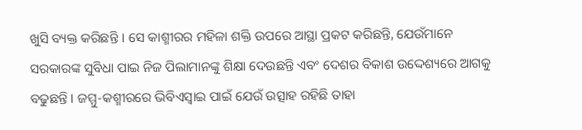ଖୁସି ବ୍ୟକ୍ତ କରିଛନ୍ତି । ସେ କାଶ୍ମୀରର ମହିଳା ଶକ୍ତି ଉପରେ ଆସ୍ଥା ପ୍ରକଟ କରିଛନ୍ତି, ଯେଉଁମାନେ ସରକାରଙ୍କ ସୁବିଧା ପାଇ ନିଜ ପିଲାମାନଙ୍କୁ ଶିକ୍ଷା ଦେଉଛନ୍ତି ଏବଂ ଦେଶର ବିକାଶ ଉଦ୍ଦେଶ୍ୟରେ ଆଗକୁ ବଢୁଛନ୍ତି । ଜମ୍ମୁ-କଶ୍ମୀରରେ ଭିବିଏସ୍ୱାଇ ପାଇଁ ଯେଉଁ ଉତ୍ସାହ ରହିଛି ତାହା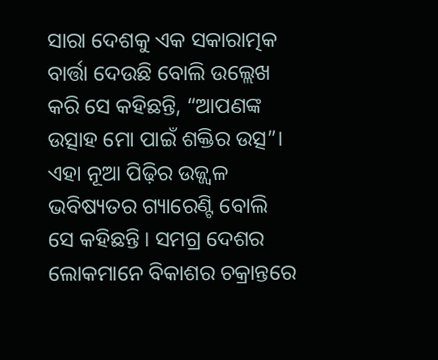ସାରା ଦେଶକୁ ଏକ ସକାରାତ୍ମକ ବାର୍ତ୍ତା ଦେଉଛି ବୋଲି ଉଲ୍ଲେଖ କରି ସେ କହିଛନ୍ତି, “ଆପଣଙ୍କ ଉତ୍ସାହ ମୋ ପାଇଁ ଶକ୍ତିର ଉତ୍ସ”। ଏହା ନୂଆ ପିଢ଼ିର ଉଜ୍ଜ୍ୱଳ ଭବିଷ୍ୟତର ଗ୍ୟାରେଣ୍ଟି ବୋଲି ସେ କହିଛନ୍ତି। ସମଗ୍ର ଦେଶର ଲୋକମାନେ ବିକାଶର ଚକ୍ରାନ୍ତରେ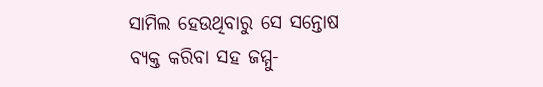ସାମିଲ ହେଉଥିବାରୁ ସେ ସନ୍ତୋଷ ବ୍ୟକ୍ତ କରିବା ସହ ଜମ୍ମୁ-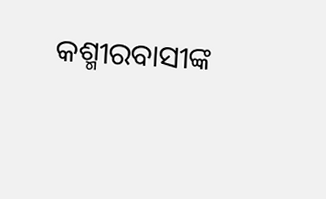କଶ୍ମୀରବାସୀଙ୍କ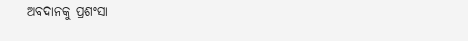ଅବଦାନକୁ ପ୍ରଶଂସା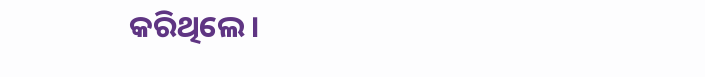କରିଥିଲେ।